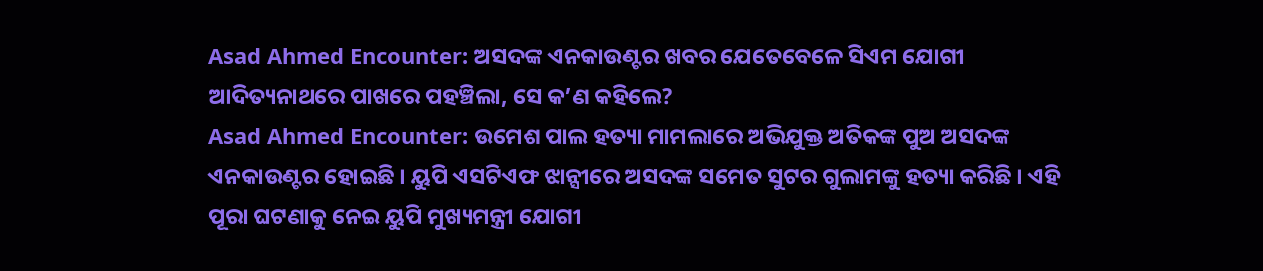Asad Ahmed Encounter: ଅସଦଙ୍କ ଏନକାଉଣ୍ଟର ଖବର ଯେତେବେଳେ ସିଏମ ଯୋଗୀ ଆଦିତ୍ୟନାଥରେ ପାଖରେ ପହଞ୍ଚିଲା, ସେ କ’ଣ କହିଲେ?
Asad Ahmed Encounter: ଉମେଶ ପାଲ ହତ୍ୟା ମାମଲାରେ ଅଭିଯୁକ୍ତ ଅତିକଙ୍କ ପୁଅ ଅସଦଙ୍କ ଏନକାଉଣ୍ଟର ହୋଇଛି । ୟୁପି ଏସଟିଏଫ ଝାନ୍ସୀରେ ଅସଦଙ୍କ ସମେତ ସୁଟର ଗୁଲାମଙ୍କୁ ହତ୍ୟା କରିଛି । ଏହି ପୂରା ଘଟଣାକୁ ନେଇ ୟୁପି ମୁଖ୍ୟମନ୍ତ୍ରୀ ଯୋଗୀ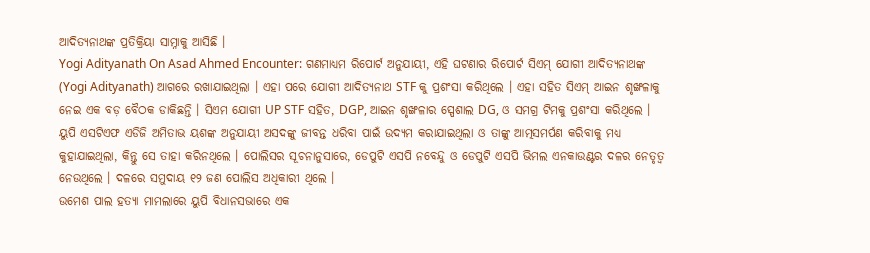ଆଦିତ୍ୟନାଥଙ୍କ ପ୍ରତିକ୍ରିୟା ସାମ୍ନାକୁ ଆସିଛି ।
Yogi Adityanath On Asad Ahmed Encounter: ଗଣମାଧ୍ୟମ ରିପୋର୍ଟ ଅନୁଯାୟୀ, ଏହି ଘଟଣାର ରିପୋର୍ଟ ସିଏମ୍ ଯୋଗୀ ଆଦିତ୍ୟନାଥଙ୍କ (Yogi Adityanath) ଆଗରେ ରଖାଯାଇଥିଲା । ଏହା ପରେ ଯୋଗୀ ଆଦିତ୍ୟନାଥ STF କୁ ପ୍ରଶଂସା କରିଥିଲେ । ଏହା ସହିତ ସିଏମ୍ ଆଇନ ଶୃଙ୍ଖଳାକୁ ନେଇ ଏକ ବଡ଼ ବୈଠକ ଡାକିଛନ୍ତି । ସିଏମ ଯୋଗୀ UP STF ସହିତ, DGP, ଆଇନ ଶୃଙ୍ଖଳାର ସ୍ପେଶାଲ DG, ଓ ସମଗ୍ର ଟିମକୁ ପ୍ରଶଂସା କରିଥିଲେ ।
ୟୁପି ଏସଟିଏଫ ଏଡିଜି ଅମିତାଭ ୟଶଙ୍କ ଅନୁଯାୟୀ ଅସଦଙ୍କୁ ଜୀବନ୍ତ ଧରିବା ପାଇଁ ଉଦ୍ୟମ କରାଯାଇଥିଲା ଓ ତାଙ୍କୁ ଆତ୍ମସମର୍ପଣ କରିବାକୁ ମଧ୍ୟ କୁହାଯାଇଥିଲା, କିନ୍ତୁ ସେ ତାହା କରିନଥିଲେ । ପୋଲିସର ସୂଚନାନୁସାରେ, ଡେପୁଟି ଏସପି ନବେନ୍ଦୁ ଓ ଡେପୁଟି ଏସପି ଭିମଲ ଏନକାଉଣ୍ଟର ଦଳର ନେତୃତ୍ୱ ନେଉଥିଲେ । ଦଳରେ ସମୁଦାୟ ୧୨ ଜଣ ପୋଲିସ ଅଧିକାରୀ ଥିଲେ ।
ଉମେଶ ପାଲ ହତ୍ୟା ମାମଲାରେ ୟୁପି ବିଧାନସଭାରେ ଏକ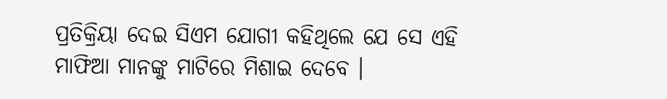ପ୍ରତିକ୍ରିୟା ଦେଇ ସିଏମ ଯୋଗୀ କହିଥିଲେ ଯେ ସେ ଏହି ମାଫିଆ ମାନଙ୍କୁ ମାଟିରେ ମିଶାଇ ଦେବେ ।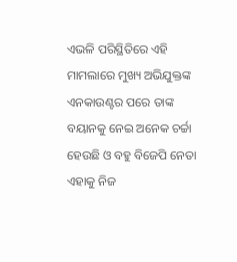ଏଭଳି ପରିସ୍ଥିତିରେ ଏହି ମାମଲାରେ ମୁଖ୍ୟ ଅଭିଯୁକ୍ତଙ୍କ ଏନକାଉଣ୍ଟର ପରେ ତାଙ୍କ ବୟାନକୁ ନେଇ ଅନେକ ଚର୍ଚ୍ଚା ହେଉଛି ଓ ବହୁ ବିଜେପି ନେତା ଏହାକୁ ନିଜ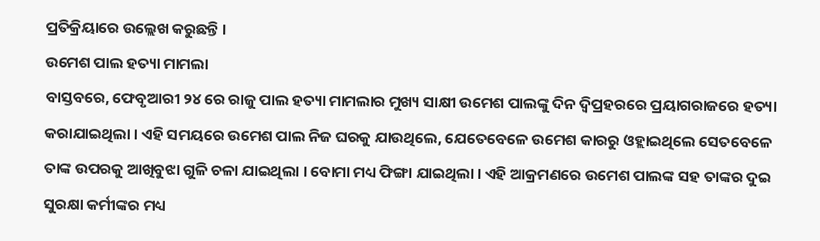ପ୍ରତିକ୍ରିୟାରେ ଉଲ୍ଲେଖ କରୁଛନ୍ତି ।
ଉମେଶ ପାଲ ହତ୍ୟା ମାମଲା
ବାସ୍ତବରେ, ଫେବୃଆରୀ ୨୪ ରେ ରାଜୁ ପାଲ ହତ୍ୟା ମାମଲାର ମୁଖ୍ୟ ସାକ୍ଷୀ ଉମେଶ ପାଲଙ୍କୁ ଦିନ ଦ୍ୱିପ୍ରହରରେ ପ୍ରୟାଗରାଜରେ ହତ୍ୟା କରାଯାଇଥିଲା । ଏହି ସମୟରେ ଉମେଶ ପାଲ ନିଜ ଘରକୁ ଯାଉଥିଲେ, ଯେତେବେଳେ ଉମେଶ କାରରୁ ଓହ୍ଲାଇଥିଲେ ସେତବେଳେ ତାଙ୍କ ଉପରକୁ ଆଖିବୁଝା ଗୁଳି ଚଳା ଯାଇଥିଲା । ବୋମା ମଧ୍ୟ ଫିଙ୍ଗା ଯାଇଥିଲା । ଏହି ଆକ୍ରମଣରେ ଉମେଶ ପାଲଙ୍କ ସହ ତାଙ୍କର ଦୁଇ ସୁରକ୍ଷା କର୍ମୀଙ୍କର ମଧ୍ୟ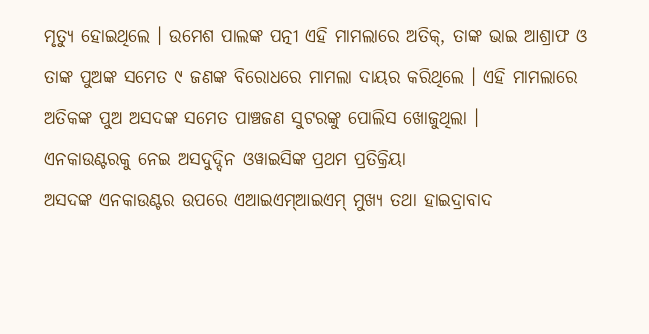ମୃତ୍ୟୁ ହୋଇଥିଲେ । ଉମେଶ ପାଲଙ୍କ ପତ୍ନୀ ଏହି ମାମଲାରେ ଅତିକ୍, ତାଙ୍କ ଭାଇ ଆଶ୍ରାଫ ଓ ତାଙ୍କ ପୁଅଙ୍କ ସମେତ ୯ ଜଣଙ୍କ ବିରୋଧରେ ମାମଲା ଦାୟର କରିଥିଲେ । ଏହି ମାମଲାରେ ଅତିକଙ୍କ ପୁଅ ଅସଦଙ୍କ ସମେତ ପାଞ୍ଚଜଣ ସୁଟରଙ୍କୁ ପୋଲିସ ଖୋଜୁଥିଲା ।
ଏନକାଉଣ୍ଟରକୁ ନେଇ ଅସଦୁଦ୍ଦିନ ଓୱାଇସିଙ୍କ ପ୍ରଥମ ପ୍ରତିକ୍ରିୟା
ଅସଦଙ୍କ ଏନକାଉଣ୍ଟର ଉପରେ ଏଆଇଏମ୍ଆଇଏମ୍ ମୁଖ୍ୟ ତଥା ହାଇଦ୍ରାବାଦ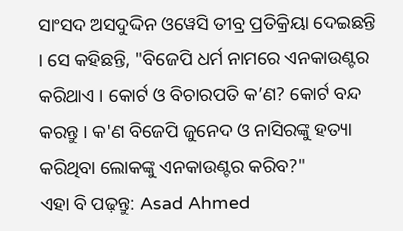ସାଂସଦ ଅସଦୁଦ୍ଦିନ ଓୱେସି ତୀବ୍ର ପ୍ରତିକ୍ରିୟା ଦେଇଛନ୍ତି । ସେ କହିଛନ୍ତି, "ବିଜେପି ଧର୍ମ ନାମରେ ଏନକାଉଣ୍ଟର କରିଥାଏ । କୋର୍ଟ ଓ ବିଚାରପତି କ’ଣ? କୋର୍ଟ ବନ୍ଦ କରନ୍ତୁ । କ'ଣ ବିଜେପି ଜୁନେଦ ଓ ନାସିରଙ୍କୁ ହତ୍ୟା କରିଥିବା ଲୋକଙ୍କୁ ଏନକାଉଣ୍ଟର କରିବ?"
ଏହା ବି ପଢ଼ନ୍ତୁ: Asad Ahmed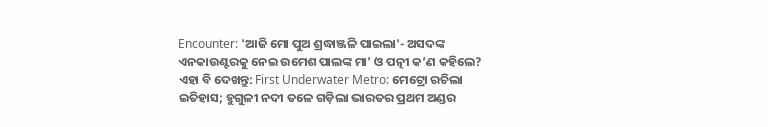Encounter: 'ଆଜି ମୋ ପୁଅ ଶ୍ରଦ୍ଧାଞ୍ଜଳି ପାଇଲା'- ଅସଦଙ୍କ ଏନକାଉଣ୍ଟରକୁ ନେଇ ଉମେଶ ପାଲଙ୍କ ମା' ଓ ପତ୍ନୀ କ’ଣ କହିଲେ?
ଏହା ବି ଦେଖନ୍ତୁ: First Underwater Metro: ମେଟ୍ରୋ ରଚିଲା ଇତିହାସ; ହୁଗୁଳୀ ନଦୀ ତଳେ ଗଡ଼ିଲା ଭାରତର ପ୍ରଥମ ଅଣ୍ଡର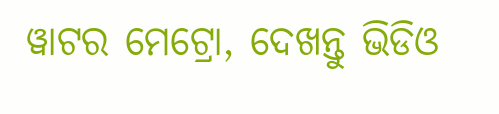ୱାଟର ମେଟ୍ରୋ, ଦେଖନ୍ତୁ ଭିଡିଓ